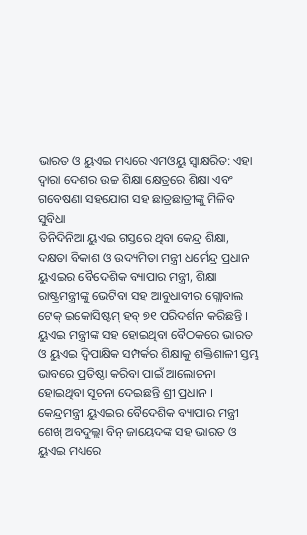ଭାରତ ଓ ୟୁଏଇ ମଧ୍ୟରେ ଏମଓୟୁ ସ୍ୱାକ୍ଷରିତ: ଏହା ଦ୍ଵାରା ଦେଶର ଉଚ୍ଚ ଶିକ୍ଷା କ୍ଷେତ୍ରରେ ଶିକ୍ଷା ଏବଂ ଗବେଷଣା ସହଯୋଗ ସହ ଛାତ୍ରଛାତ୍ରୀଙ୍କୁ ମିଳିବ ସୁବିଧା
ତିନିଦିନିଆ ୟୁଏଇ ଗସ୍ତରେ ଥିବା କେନ୍ଦ୍ର ଶିକ୍ଷା, ଦକ୍ଷତା ବିକାଶ ଓ ଉଦ୍ୟମିତା ମନ୍ତ୍ରୀ ଧର୍ମେନ୍ଦ୍ର ପ୍ରଧାନ ୟୁଏଇର ବୈଦେଶିକ ବ୍ୟାପାର ମନ୍ତ୍ରୀ, ଶିକ୍ଷା ରାଷ୍ଟ୍ରମନ୍ତ୍ରୀଙ୍କୁ ଭେଟିବା ସହ ଆବୁଧାବୀର ଗ୍ଲୋବାଲ ଟେକ୍ ଇକୋସିଷ୍ଟମ୍ ହବ୍ ୭୧ ପରିଦର୍ଶନ କରିଛନ୍ତି । ୟୁଏଇ ମନ୍ତ୍ରୀଙ୍କ ସହ ହୋଇଥିବା ବୈଠକରେ ଭାରତ ଓ ୟୁଏଇ ଦ୍ୱିପାକ୍ଷିକ ସମ୍ପର୍କର ଶିକ୍ଷାକୁ ଶକ୍ତିଶାଳୀ ସ୍ତମ୍ଭ ଭାବରେ ପ୍ରତିଷ୍ଠା କରିବା ପାଇଁ ଆଲୋଚନା ହୋଇଥିବା ସୂଚନା ଦେଇଛନ୍ତି ଶ୍ରୀ ପ୍ରଧାନ ।
କେନ୍ଦ୍ରମନ୍ତ୍ରୀ ୟୁଏଇର ବୈଦେଶିକ ବ୍ୟାପାର ମନ୍ତ୍ରୀ ଶେଖ୍ ଅବଦୁଲ୍ଲା ବିନ୍ ଜାୟେଦଙ୍କ ସହ ଭାରତ ଓ ୟୁଏଇ ମଧ୍ୟରେ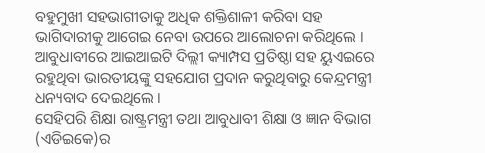ବହୁମୁଖୀ ସହଭାଗୀତାକୁ ଅଧିକ ଶକ୍ତିଶାଳୀ କରିବା ସହ ଭାଗିଦାରୀକୁ ଆଗେଇ ନେବା ଉପରେ ଆଲୋଚନା କରିଥିଲେ । ଆବୁଧାବୀରେ ଆଇଆଇଟି ଦିଲ୍ଲୀ କ୍ୟାମ୍ପସ ପ୍ରତିଷ୍ଠା ସହ ୟୁଏଇରେ ରହୁଥିବା ଭାରତୀୟଙ୍କୁ ସହଯୋଗ ପ୍ରଦାନ କରୁଥିବାରୁ କେନ୍ଦ୍ରମନ୍ତ୍ରୀ ଧନ୍ୟବାଦ ଦେଇଥିଲେ ।
ସେହିପରି ଶିକ୍ଷା ରାଷ୍ଟ୍ରମନ୍ତ୍ରୀ ତଥା ଆବୁଧାବୀ ଶିକ୍ଷା ଓ ଜ୍ଞାନ ବିଭାଗ (ଏଡିଇକେ)ର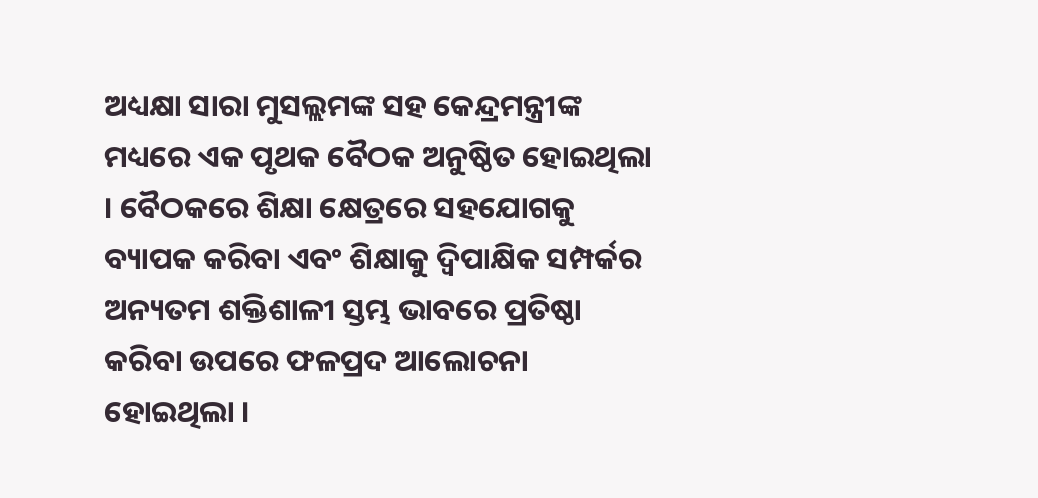ଅଧ୍ୟକ୍ଷା ସାରା ମୁସଲ୍ଲମଙ୍କ ସହ କେନ୍ଦ୍ରମନ୍ତ୍ରୀଙ୍କ ମଧ୍ୟରେ ଏକ ପୃଥକ ବୈଠକ ଅନୁଷ୍ଠିତ ହୋଇଥିଲା । ବୈଠକରେ ଶିକ୍ଷା କ୍ଷେତ୍ରରେ ସହଯୋଗକୁ ବ୍ୟାପକ କରିବା ଏବଂ ଶିକ୍ଷାକୁ ଦ୍ୱିପାକ୍ଷିକ ସମ୍ପର୍କର ଅନ୍ୟତମ ଶକ୍ତିଶାଳୀ ସ୍ତମ୍ଭ ଭାବରେ ପ୍ରତିଷ୍ଠା କରିବା ଉପରେ ଫଳପ୍ରଦ ଆଲୋଚନା ହୋଇଥିଲା ।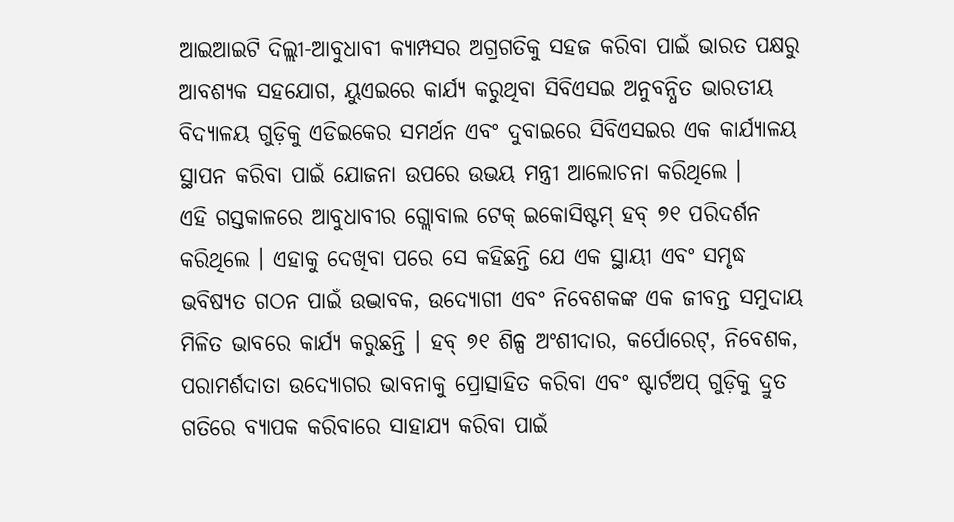ଆଇଆଇଟି ଦିଲ୍ଲୀ-ଆବୁଧାବୀ କ୍ୟାମ୍ପସର ଅଗ୍ରଗତିକୁ ସହଜ କରିବା ପାଇଁ ଭାରତ ପକ୍ଷରୁ ଆବଶ୍ୟକ ସହଯୋଗ, ୟୁଏଇରେ କାର୍ଯ୍ୟ କରୁଥିବା ସିବିଏସଇ ଅନୁବନ୍ଧିତ ଭାରତୀୟ ବିଦ୍ୟାଳୟ ଗୁଡ଼ିକୁ ଏଡିଇକେର ସମର୍ଥନ ଏବଂ ଦୁବାଇରେ ସିବିଏସଇର ଏକ କାର୍ଯ୍ୟାଳୟ ସ୍ଥାପନ କରିବା ପାଇଁ ଯୋଜନା ଉପରେ ଉଭୟ ମନ୍ତ୍ରୀ ଆଲୋଚନା କରିଥିଲେ ।
ଏହି ଗସ୍ତକାଳରେ ଆବୁଧାବୀର ଗ୍ଲୋବାଲ ଟେକ୍ ଇକୋସିଷ୍ଟମ୍ ହବ୍ ୭୧ ପରିଦର୍ଶନ କରିଥିଲେ । ଏହାକୁ ଦେଖିବା ପରେ ସେ କହିଛନ୍ତି ଯେ ଏକ ସ୍ଥାୟୀ ଏବଂ ସମୃଦ୍ଧ ଭବିଷ୍ୟତ ଗଠନ ପାଇଁ ଉଦ୍ଭାବକ, ଉଦ୍ୟୋଗୀ ଏବଂ ନିବେଶକଙ୍କ ଏକ ଜୀବନ୍ତ ସମୁଦାୟ ମିଳିତ ଭାବରେ କାର୍ଯ୍ୟ କରୁଛନ୍ତି । ହବ୍ ୭୧ ଶିଳ୍ପ ଅଂଶୀଦାର, କର୍ପୋରେଟ୍, ନିବେଶକ, ପରାମର୍ଶଦାତା ଉଦ୍ୟୋଗର ଭାବନାକୁ ପ୍ରୋତ୍ସାହିତ କରିବା ଏବଂ ଷ୍ଟାର୍ଟଅପ୍ ଗୁଡ଼ିକୁ ଦ୍ରୁତ ଗତିରେ ବ୍ୟାପକ କରିବାରେ ସାହାଯ୍ୟ କରିବା ପାଇଁ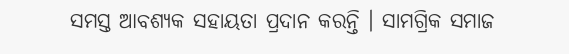ସମସ୍ତ ଆବଶ୍ୟକ ସହାୟତା ପ୍ରଦାନ କରନ୍ତି । ସାମଗ୍ରିକ ସମାଜ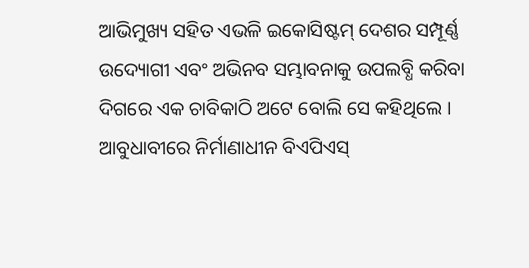ଆଭିମୁଖ୍ୟ ସହିତ ଏଭଳି ଇକୋସିଷ୍ଟମ୍ ଦେଶର ସମ୍ପୂର୍ଣ୍ଣ ଉଦ୍ୟୋଗୀ ଏବଂ ଅଭିନବ ସମ୍ଭାବନାକୁ ଉପଲବ୍ଧି କରିବା ଦିଗରେ ଏକ ଚାବିକାଠି ଅଟେ ବୋଲି ସେ କହିଥିଲେ ।
ଆବୁଧାବୀରେ ନିର୍ମାଣାଧୀନ ବିଏପିଏସ୍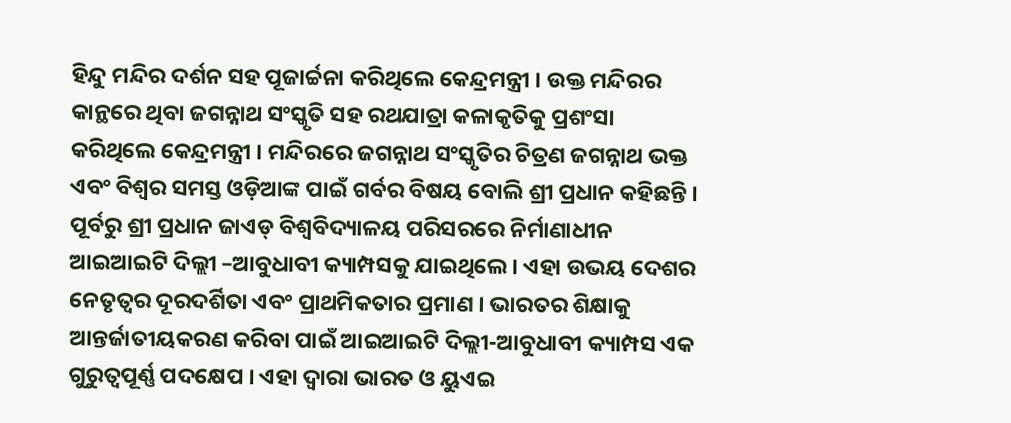ହିନ୍ଦୁ ମନ୍ଦିର ଦର୍ଶନ ସହ ପୂଜାର୍ଚ୍ଚନା କରିଥିଲେ କେନ୍ଦ୍ରମନ୍ତ୍ରୀ । ଉକ୍ତ ମନ୍ଦିରର କାନ୍ଥରେ ଥିବା ଜଗନ୍ନାଥ ସଂସ୍କୃତି ସହ ରଥଯାତ୍ରା କଳାକୃତିକୁ ପ୍ରଶଂସା କରିଥିଲେ କେନ୍ଦ୍ରମନ୍ତ୍ରୀ । ମନ୍ଦିରରେ ଜଗନ୍ନାଥ ସଂସ୍କୃତିର ଚିତ୍ରଣ ଜଗନ୍ନାଥ ଭକ୍ତ ଏବଂ ବିଶ୍ୱର ସମସ୍ତ ଓଡ଼ିଆଙ୍କ ପାଇଁ ଗର୍ବର ବିଷୟ ବୋଲି ଶ୍ରୀ ପ୍ରଧାନ କହିଛନ୍ତି ।
ପୂର୍ବରୁ ଶ୍ରୀ ପ୍ରଧାନ ଜାଏଡ୍ ବିଶ୍ୱବିଦ୍ୟାଳୟ ପରିସରରେ ନିର୍ମାଣାଧୀନ ଆଇଆଇଟି ଦିଲ୍ଲୀ –ଆବୁଧାବୀ କ୍ୟାମ୍ପସକୁ ଯାଇଥିଲେ । ଏହା ଉଭୟ ଦେଶର ନେତୃତ୍ୱର ଦୂରଦର୍ଶିତା ଏବଂ ପ୍ରାଥମିକତାର ପ୍ରମାଣ । ଭାରତର ଶିକ୍ଷାକୁ ଆନ୍ତର୍ଜାତୀୟକରଣ କରିବା ପାଇଁ ଆଇଆଇଟି ଦିଲ୍ଲୀ-ଆବୁଧାବୀ କ୍ୟାମ୍ପସ ଏକ ଗୁରୁତ୍ୱପୂର୍ଣ୍ଣ ପଦକ୍ଷେପ । ଏହା ଦ୍ୱାରା ଭାରତ ଓ ୟୁଏଇ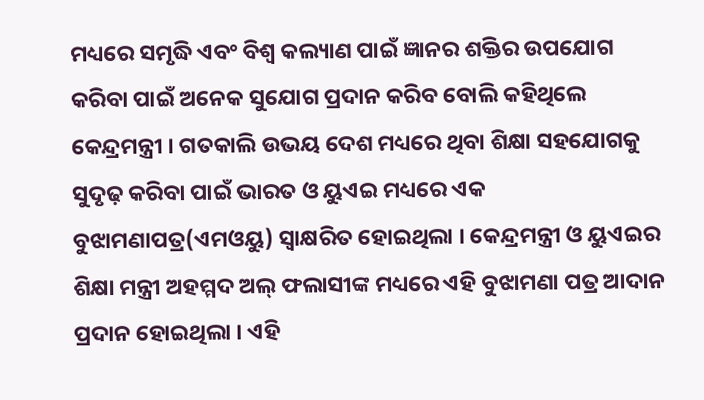ମଧ୍ୟରେ ସମୃଦ୍ଧି ଏବଂ ବିଶ୍ୱ କଲ୍ୟାଣ ପାଇଁ ଜ୍ଞାନର ଶକ୍ତିର ଉପଯୋଗ କରିବା ପାଇଁ ଅନେକ ସୁଯୋଗ ପ୍ରଦାନ କରିବ ବୋଲି କହିଥିଲେ କେନ୍ଦ୍ରମନ୍ତ୍ରୀ । ଗତକାଲି ଉଭୟ ଦେଶ ମଧ୍ୟରେ ଥିବା ଶିକ୍ଷା ସହଯୋଗକୁ ସୁଦୃଢ଼ କରିବା ପାଇଁ ଭାରତ ଓ ୟୁଏଇ ମଧ୍ୟରେ ଏକ ବୁଝାମଣାପତ୍ର(ଏମଓୟୁ) ସ୍ୱାକ୍ଷରିତ ହୋଇଥିଲା । କେନ୍ଦ୍ରମନ୍ତ୍ରୀ ଓ ୟୁଏଇର ଶିକ୍ଷା ମନ୍ତ୍ରୀ ଅହମ୍ମଦ ଅଲ୍ ଫଲାସୀଙ୍କ ମଧ୍ୟରେ ଏହି ବୁଝାମଣା ପତ୍ର ଆଦାନ ପ୍ରଦାନ ହୋଇଥିଲା । ଏହି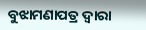ବୁଝାମଣାପତ୍ର ଦ୍ୱାରା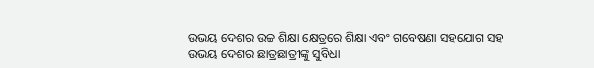ଉଭୟ ଦେଶର ଉଚ୍ଚ ଶିକ୍ଷା କ୍ଷେତ୍ରରେ ଶିକ୍ଷା ଏବଂ ଗବେଷଣା ସହଯୋଗ ସହ ଉଭୟ ଦେଶର ଛାତ୍ରଛାତ୍ରୀଙ୍କୁ ସୁବିଧା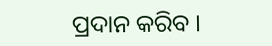ପ୍ରଦାନ କରିବ ।